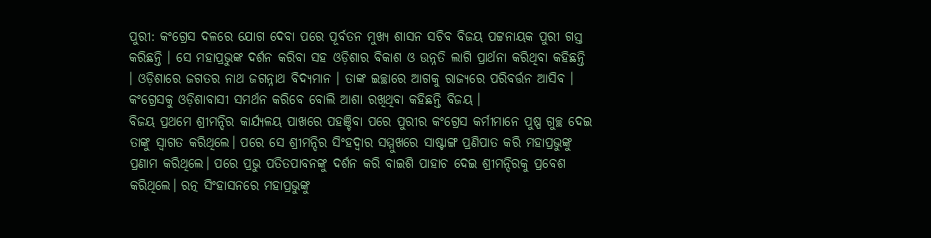ପୁରୀ: କଂଗ୍ରେସ ଦଳରେ ଯୋଗ ଦେବା ପରେ ପୂର୍ବତନ ମୁଖ୍ୟ ଶାସନ ସଚିବ ବିଜୟ ପଟ୍ଟନାୟକ ପୁରୀ ଗସ୍ତ କରିଛନ୍ତି । ସେ ମହାପ୍ରଭୁଙ୍କ ଦର୍ଶନ କରିବା ସହ ଓଡ଼ିଶାର ବିକାଶ ଓ ଉନ୍ନତି ଲାଗି ପ୍ରାର୍ଥନା କରିଥିବା କହିଛନ୍ତି । ଓଡ଼ିଶାରେ ଜଗତର ନାଥ ଜଗନ୍ନାଥ ବିଦ୍ୟମାନ । ତାଙ୍କ ଇଚ୍ଛାରେ ଆଗକୁ ରାଜ୍ୟରେ ପରିବର୍ତ୍ତନ ଆସିବ । କଂଗ୍ରେସକୁ ଓଡ଼ିଶାବାସୀ ସମର୍ଥନ କରିବେ ବୋଲି ଆଶା ରଖିଥିବା କହିଛନ୍ତି ବିଜୟ ।
ବିଜୟ ପ୍ରଥମେ ଶ୍ରୀମନ୍ଦିର କାର୍ଯ୍ୟଳୟ ପାଖରେ ପହଞ୍ଚିବା ପରେ ପୁରୀର କଂଗ୍ରେସ କର୍ମୀମାନେ ପୁଷ୍ପ ଗୁଚ୍ଛ ଦେଇ ତାଙ୍କୁ ସ୍ବାଗତ କରିଥିଲେ। ପରେ ସେ ଶ୍ରୀମନ୍ଦିର ସିଂହଦ୍ଵାର ସମ୍ମୁଖରେ ସାଷ୍ଟାଙ୍ଗ ପ୍ରଣିପାତ କରି ମହାପ୍ରଭୁଙ୍କୁ ପ୍ରଣାମ କରିଥିଲେ। ପରେ ପ୍ରଭୁ ପତିତପାବନଙ୍କୁ ଦର୍ଶନ କରି ବାଇଶି ପାହାଚ ଦେଇ ଶ୍ରୀମନ୍ଦିରକୁ ପ୍ରବେଶ କରିଥିଲେ। ରତ୍ନ ସିଂହାସନରେ ମହାପ୍ରଭୁଙ୍କୁ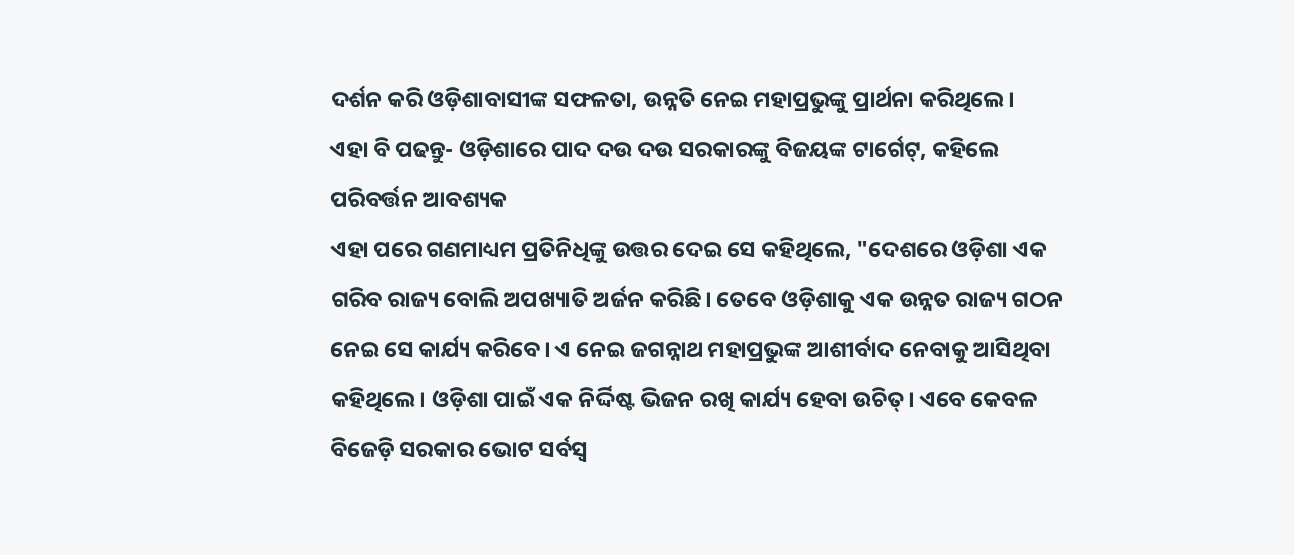ଦର୍ଶନ କରି ଓଡ଼ିଶାବାସୀଙ୍କ ସଫଳତା, ଉନ୍ନତି ନେଇ ମହାପ୍ରଭୁଙ୍କୁ ପ୍ରାର୍ଥନା କରିଥିଲେ।
ଏହା ବି ପଢନ୍ତୁ- ଓଡ଼ିଶାରେ ପାଦ ଦଉ ଦଉ ସରକାରଙ୍କୁ ବିଜୟଙ୍କ ଟାର୍ଗେଟ୍, କହିଲେ ପରିବର୍ତ୍ତନ ଆବଶ୍ୟକ
ଏହା ପରେ ଗଣମାଧ୍ୟମ ପ୍ରତିନିଧିଙ୍କୁ ଉତ୍ତର ଦେଇ ସେ କହିଥିଲେ, "ଦେଶରେ ଓଡ଼ିଶା ଏକ ଗରିବ ରାଜ୍ୟ ବୋଲି ଅପଖ୍ୟାତି ଅର୍ଜନ କରିଛି। ତେବେ ଓଡ଼ିଶାକୁ ଏକ ଉନ୍ନତ ରାଜ୍ୟ ଗଠନ ନେଇ ସେ କାର୍ଯ୍ୟ କରିବେ। ଏ ନେଇ ଜଗନ୍ନାଥ ମହାପ୍ରଭୁଙ୍କ ଆଶୀର୍ବାଦ ନେବାକୁ ଆସିଥିବା କହିଥିଲେ। ଓଡ଼ିଶା ପାଇଁ ଏକ ନିର୍ଦ୍ଦିଷ୍ଟ ଭିଜନ ରଖି କାର୍ଯ୍ୟ ହେବା ଉଚିତ୍। ଏବେ କେବଳ ବିଜେଡ଼ି ସରକାର ଭୋଟ ସର୍ବସ୍ବ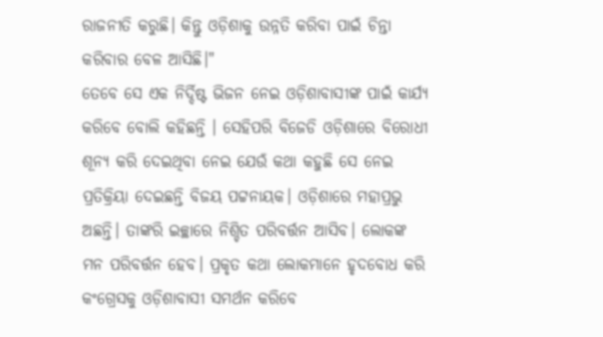ରାଜନୀତି କରୁଛି। କିନ୍ତୁ ଓଡ଼ିଶାକୁ ଉନ୍ନତି କରିବା ପାଇଁ ଚିନ୍ତା କରିବାର ବେଳ ଆସିଛି।"
ତେବେ ସେ ଏକ ନିର୍ଦ୍ଦିଷ୍ଟ ଭିଜନ ନେଇ ଓଡ଼ିଶାବାସୀଙ୍କ ପାଇଁ କାର୍ଯ୍ୟ କରିବେ ବୋଲି କହିଛନ୍ତି । ସେହିପରି ବିଜେଡି ଓଡ଼ିଶାରେ ବିରୋଧୀ ଶୂନ୍ୟ କରି ଦେଇଥିବା ନେଇ ଯେଉଁ କଥା କହୁଛି ସେ ନେଇ ପ୍ରତିକ୍ରିୟା ଦେଇଛନ୍ତି ବିଜୟ ପଟ୍ଟନାୟକ। ଓଡ଼ିଶାରେ ମହାପ୍ରଭୁ ଅଛନ୍ତି। ତାଙ୍କରି ଇଚ୍ଛାରେ ନିଶ୍ଚିତ ପରିବର୍ତ୍ତନ ଆସିବ। ଲୋକଙ୍କ ମନ ପରିବର୍ତ୍ତନ ହେବ। ପ୍ରକୃତ କଥା ଲୋକମାନେ ହୃଦବୋଧ କରି କଂଗ୍ରେସକୁ ଓଡ଼ିଶାବାସୀ ସମର୍ଥନ କରିବେ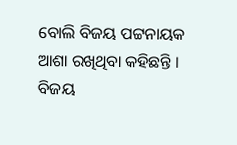ବୋଲି ବିଜୟ ପଟ୍ଟନାୟକ ଆଶା ରଖିଥିବା କହିଛନ୍ତି ।
ବିଜୟ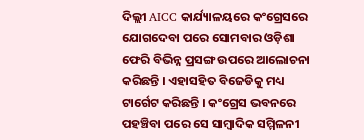ଦିଲ୍ଲୀ AICC କାର୍ଯ୍ୟାଳୟରେ କଂଗ୍ରେସରେ ଯୋଗଦେବା ପରେ ସୋମବାର ଓଡ଼ିଶା ଫେରି ବିଭିନ୍ନ ପ୍ରସଙ୍ଗ ଉପରେ ଆଲୋଚନା କରିଛନ୍ତି । ଏହାସହିତ ବିଜେଡିକୁ ମଧ୍ୟ ଟାର୍ଗେଟ କରିଛନ୍ତି । କଂଗ୍ରେସ ଭବନରେ ପହଞ୍ଚିବା ପରେ ସେ ସାମ୍ବାଦିକ ସମ୍ମିଳନୀ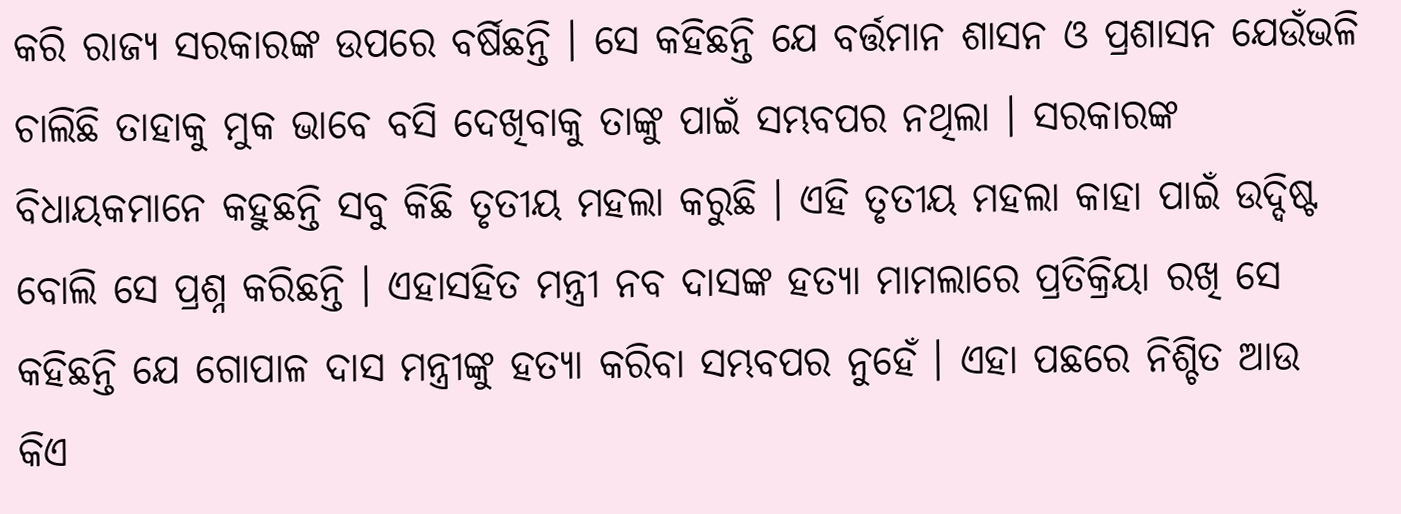କରି ରାଜ୍ୟ ସରକାରଙ୍କ ଉପରେ ବର୍ଷିଛନ୍ତି । ସେ କହିଛନ୍ତି ଯେ ବର୍ତ୍ତମାନ ଶାସନ ଓ ପ୍ରଶାସନ ଯେଉଁଭଳି ଚାଲିଛି ତାହାକୁ ମୁକ ଭାବେ ବସି ଦେଖିବାକୁ ତାଙ୍କୁ ପାଇଁ ସମ୍ଭବପର ନଥିଲା । ସରକାରଙ୍କ ବିଧାୟକମାନେ କହୁଛନ୍ତି ସବୁ କିଛି ତୃତୀୟ ମହଲା କରୁଛି । ଏହି ତୃତୀୟ ମହଲା କାହା ପାଇଁ ଉଦ୍ଦିଷ୍ଟ ବୋଲି ସେ ପ୍ରଶ୍ନ କରିଛନ୍ତି । ଏହାସହିତ ମନ୍ତ୍ରୀ ନବ ଦାସଙ୍କ ହତ୍ୟା ମାମଲାରେ ପ୍ରତିକ୍ରିୟା ରଖି ସେ କହିଛନ୍ତି ଯେ ଗୋପାଳ ଦାସ ମନ୍ତ୍ରୀଙ୍କୁ ହତ୍ୟା କରିବା ସମ୍ଭବପର ନୁହେଁ । ଏହା ପଛରେ ନିଶ୍ଚିତ ଆଉ କିଏ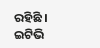ରହିଛି ।
ଇଟିଭି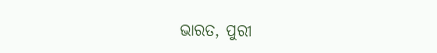ଭାରତ, ପୁରୀ